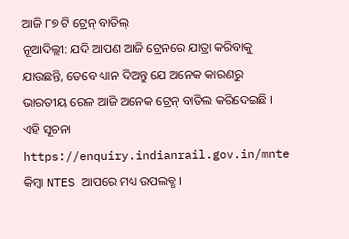ଆଜି ୮୭ ଟି ଟ୍ରେନ୍ ବାତିଲ୍
ନୂଆଦିଲ୍ଲୀ: ଯଦି ଆପଣ ଆଜି ଟ୍ରେନରେ ଯାତ୍ରା କରିବାକୁ ଯାଉଛନ୍ତି, ତେବେ ଧ୍ୟାନ ଦିଅନ୍ତୁ ଯେ ଅନେକ କାରଣରୁ ଭାରତୀୟ ରେଳ ଆଜି ଅନେକ ଟ୍ରେନ୍ ବାତିଲ କରିଦେଇଛି । ଏହି ସୂଚନା https://enquiry.indianrail.gov.in/mnte କିମ୍ବା NTES ଆପରେ ମଧ୍ୟ ଉପଲବ୍ଧ ।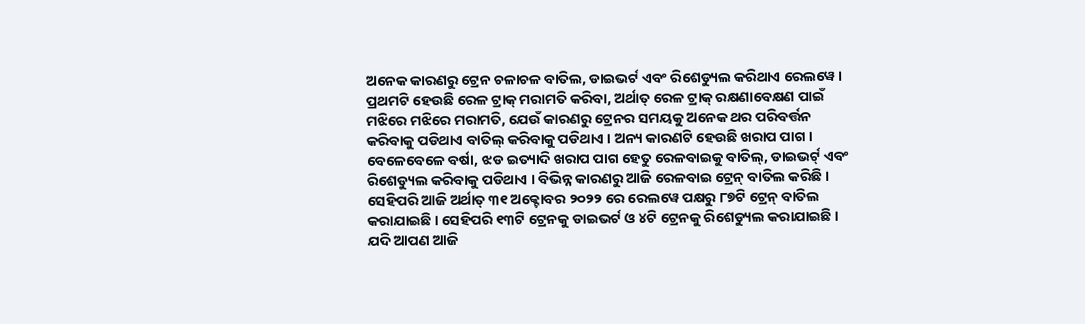ଅନେକ କାରଣରୁ ଟ୍ରେନ ଚଳାଚଳ ବାତିଲ, ଡାଇଭର୍ଟ ଏବଂ ରିଶେଡ୍ୟୁଲ କରିଥାଏ ରେଲୱେ । ପ୍ରଥମଟି ହେଉଛି ରେଳ ଟ୍ରାକ୍ ମରାମତି କରିବା, ଅର୍ଥାତ୍ ରେଳ ଟ୍ରାକ୍ ରକ୍ଷଣାବେକ୍ଷଣ ପାଇଁ ମଝିରେ ମଝିରେ ମରାମତି, ଯେଉଁ କାରଣରୁ ଟ୍ରେନର ସମୟକୁ ଅନେକ ଥର ପରିବର୍ତ୍ତନ କରିବାକୁ ପଡିଥାଏ ବାତିଲ୍ କରିବାକୁ ପଡିଥାଏ । ଅନ୍ୟ କାରଣଟି ହେଉଛି ଖରାପ ପାଗ । ବେଳେବେଳେ ବର୍ଷା, ଝଡ ଇତ୍ୟାଦି ଖରାପ ପାଗ ହେତୁ ରେଳବାଇକୁ ବାତିଲ୍, ଡାଇଭର୍ଟ୍ ଏବଂ ରିଶେଡ୍ୟୁଲ କରିବାକୁ ପଡିଥାଏ । ବିଭିନ୍ନ କାରଣରୁ ଆଜି ରେଳବାଇ ଟ୍ରେନ୍ ବାତିଲ କରିଛି ।
ସେହିପରି ଆଜି ଅର୍ଥାତ୍ ୩୧ ଅକ୍ଟୋବର ୨୦୨୨ ରେ ରେଲୱେ ପକ୍ଷରୁ ୮୭ଟି ଟ୍ରେନ୍ ବାତିଲ କରାଯାଇଛି । ସେହିପରି ୧୩ଟି ଟ୍ରେନକୁ ଡାଇଭର୍ଟ ଓ ୪ଟି ଟ୍ରେନକୁ ରିଶେଡ୍ୟୁଲ କରାଯାଇଛି । ଯଦି ଆପଣ ଆଜି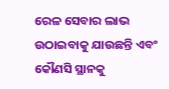ରେଳ ସେବାର ଲାଭ ଉଠାଇବାକୁ ଯାଉଛନ୍ତି ଏବଂ କୌଣସି ସ୍ଥାନକୁ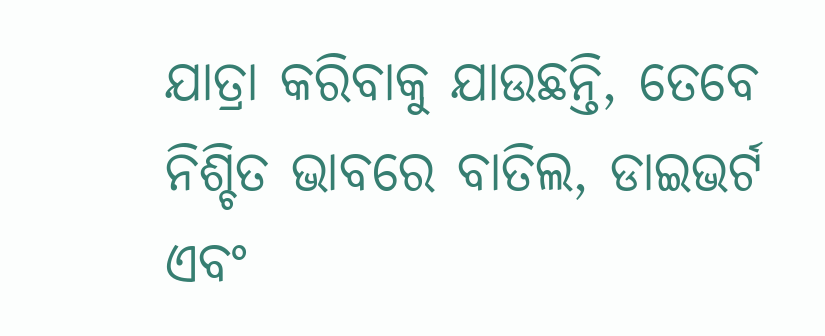ଯାତ୍ରା କରିବାକୁ ଯାଉଛନ୍ତି, ତେବେ ନିଶ୍ଚିତ ଭାବରେ ବାତିଲ, ଡାଇଭର୍ଟ ଏବଂ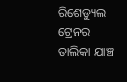ରିଶେଡ୍ୟୁଲ ଟ୍ରେନର ତାଲିକା ଯାଞ୍ଚ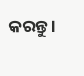କରନ୍ତୁ ।